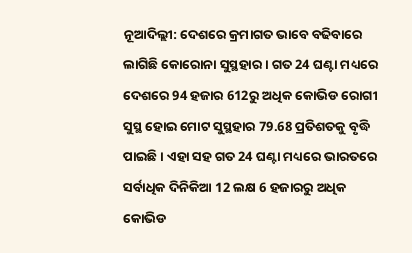ନୂଆଦିଲ୍ଲୀ: ଦେଶରେ କ୍ରମାଗତ ଭାବେ ବଢିବାରେ ଲାଗିଛି କୋରୋନା ସୁସ୍ଥହାର । ଗତ 24 ଘଣ୍ଟା ମଧ୍ୟରେ ଦେଶରେ 94 ହଜାର 612ରୁ ଅଧିକ କୋଭିଡ ରୋଗୀ ସୁସ୍ଥ ହୋଇ ମୋଟ ସୁସ୍ଥହାର 79.68 ପ୍ରତିଶତକୁ ବୃଦ୍ଧି ପାଇଛି । ଏହା ସହ ଗତ 24 ଘଣ୍ଟା ମଧ୍ୟରେ ଭାରତରେ ସର୍ବାଧିକ ଦିନିକିଆ 12 ଲକ୍ଷ 6 ହଜାରରୁ ଅଧିକ କୋଭିଡ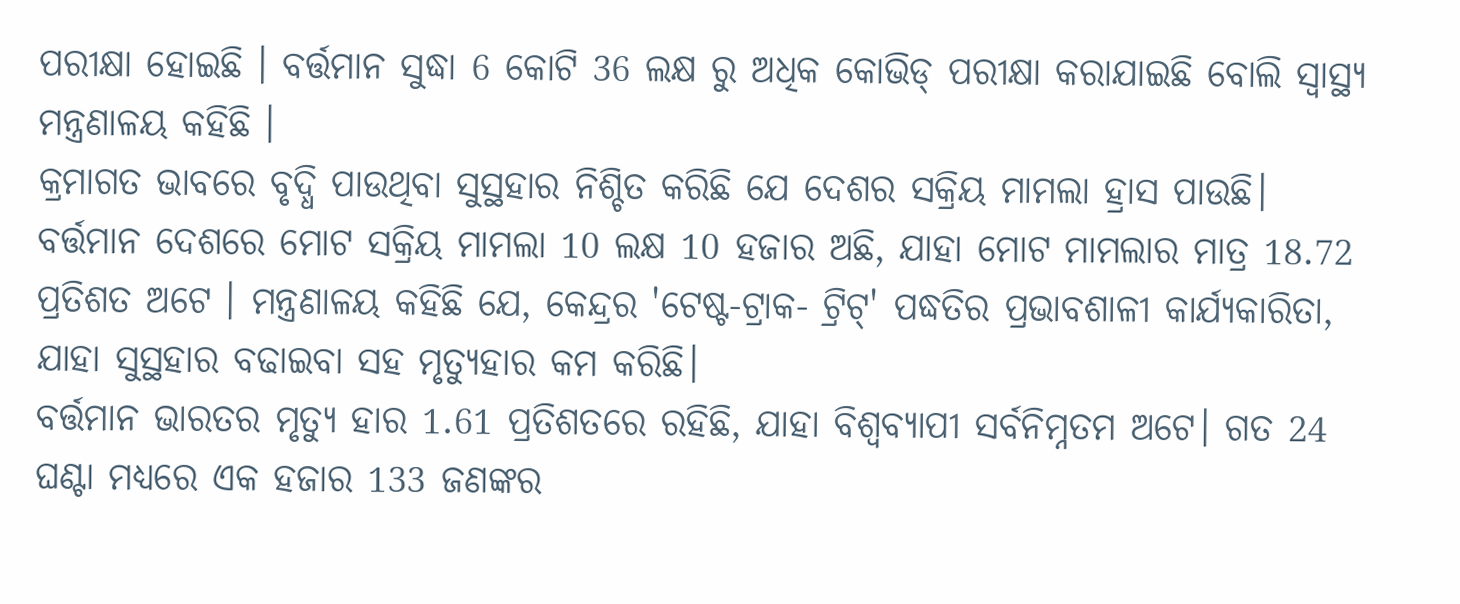ପରୀକ୍ଷା ହୋଇଛି । ବର୍ତ୍ତମାନ ସୁଦ୍ଧା 6 କୋଟି 36 ଲକ୍ଷ ରୁ ଅଧିକ କୋଭିଡ୍ ପରୀକ୍ଷା କରାଯାଇଛି ବୋଲି ସ୍ବାସ୍ଥ୍ୟ ମନ୍ତ୍ରଣାଳୟ କହିଛି ।
କ୍ରମାଗତ ଭାବରେ ବୃଦ୍ଧି ପାଉଥିବା ସୁସ୍ଥହାର ନିଶ୍ଚିତ କରିଛି ଯେ ଦେଶର ସକ୍ରିୟ ମାମଲା ହ୍ରାସ ପାଉଛି। ବର୍ତ୍ତମାନ ଦେଶରେ ମୋଟ ସକ୍ରିୟ ମାମଲା 10 ଲକ୍ଷ 10 ହଜାର ଅଛି, ଯାହା ମୋଟ ମାମଲାର ମାତ୍ର 18.72 ପ୍ରତିଶତ ଅଟେ । ମନ୍ତ୍ରଣାଳୟ କହିଛି ଯେ, କେନ୍ଦ୍ରର 'ଟେଷ୍ଟ-ଟ୍ରାକ- ଟ୍ରିଟ୍' ପଦ୍ଧତିର ପ୍ରଭାବଶାଳୀ କାର୍ଯ୍ୟକାରିତା, ଯାହା ସୁସ୍ଥହାର ବଢାଇବା ସହ ମୃତ୍ୟୁହାର କମ କରିଛି।
ବର୍ତ୍ତମାନ ଭାରତର ମୃତ୍ୟୁ ହାର 1.61 ପ୍ରତିଶତରେ ରହିଛି, ଯାହା ବିଶ୍ବବ୍ୟାପୀ ସର୍ବନିମ୍ନତମ ଅଟେ। ଗତ 24 ଘଣ୍ଟା ମଧ୍ୟରେ ଏକ ହଜାର 133 ଜଣଙ୍କର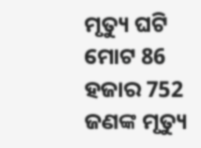ମୃତ୍ୟୁ ଘଟି ମୋଟ 86 ହଜାର 752 ଜଣଙ୍କ ମୃତ୍ୟୁ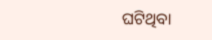ଘଟିଥିବା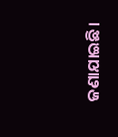ଜଣାଯାଇଛି।